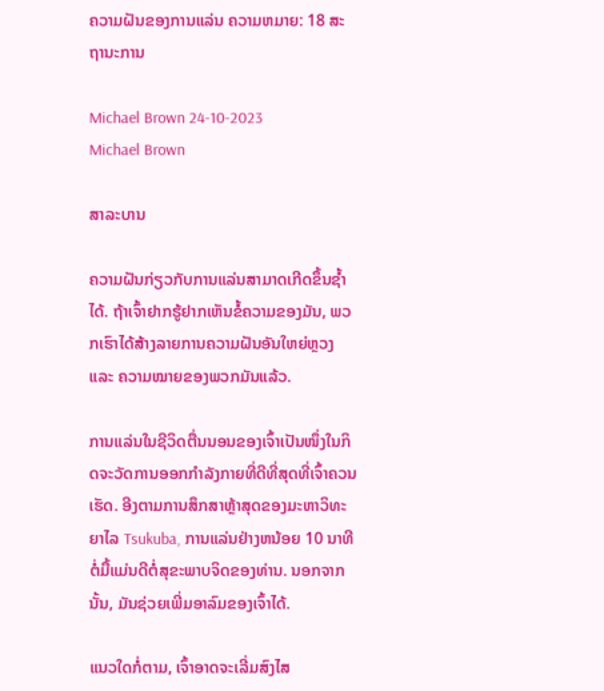ຄວາມຝັນຂອງການແລ່ນ ຄວາມຫມາຍ: 18 ສະຖານະການ

Michael Brown 24-10-2023
Michael Brown

ສາລະບານ

ຄວາມຝັນກ່ຽວກັບການແລ່ນສາມາດເກີດຂຶ້ນຊ້ຳໄດ້. ຖ້າເຈົ້າຢາກຮູ້ຢາກເຫັນຂໍ້ຄວາມຂອງມັນ, ພວກເຮົາໄດ້ສ້າງລາຍການຄວາມຝັນອັນໃຫຍ່ຫຼວງ ແລະ ຄວາມໝາຍຂອງພວກມັນແລ້ວ.

ການແລ່ນໃນຊີວິດຕື່ນນອນຂອງເຈົ້າເປັນໜຶ່ງໃນກິດຈະວັດການອອກກຳລັງກາຍທີ່ດີທີ່ສຸດທີ່ເຈົ້າຄວນເຮັດ. ອີງຕາມການສຶກສາຫຼ້າສຸດຂອງມະຫາວິທະຍາໄລ Tsukuba, ການແລ່ນຢ່າງຫນ້ອຍ 10 ນາທີຕໍ່ມື້ແມ່ນດີຕໍ່ສຸຂະພາບຈິດຂອງທ່ານ. ນອກຈາກນັ້ນ, ມັນຊ່ວຍເພີ່ມອາລົມຂອງເຈົ້າໄດ້.

ແນວໃດກໍ່ຕາມ, ເຈົ້າອາດຈະເລີ່ມສົງໄສ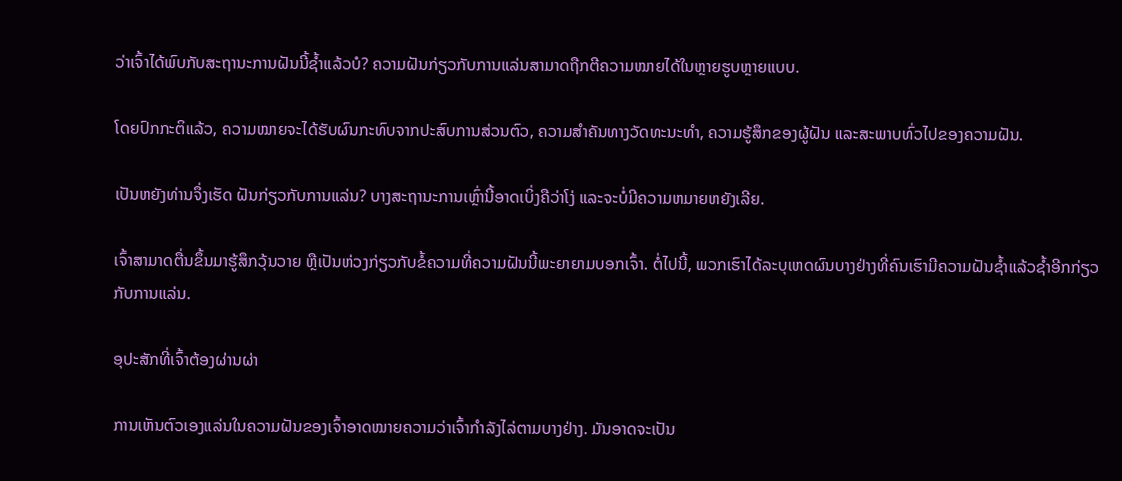ວ່າເຈົ້າໄດ້ພົບກັບສະຖານະການຝັນນີ້ຊ້ຳແລ້ວບໍ? ຄວາມຝັນກ່ຽວກັບການແລ່ນສາມາດຖືກຕີຄວາມໝາຍໄດ້ໃນຫຼາຍຮູບຫຼາຍແບບ.

ໂດຍປົກກະຕິແລ້ວ, ຄວາມໝາຍຈະໄດ້ຮັບຜົນກະທົບຈາກປະສົບການສ່ວນຕົວ, ຄວາມສຳຄັນທາງວັດທະນະທຳ, ຄວາມຮູ້ສຶກຂອງຜູ້ຝັນ ແລະສະພາບທົ່ວໄປຂອງຄວາມຝັນ.

ເປັນຫຍັງທ່ານຈຶ່ງເຮັດ ຝັນກ່ຽວກັບການແລ່ນ? ບາງສະຖານະການເຫຼົ່ານີ້ອາດເບິ່ງຄືວ່າໂງ່ ແລະຈະບໍ່ມີຄວາມຫມາຍຫຍັງເລີຍ.

ເຈົ້າສາມາດຕື່ນຂຶ້ນມາຮູ້ສຶກວຸ້ນວາຍ ຫຼືເປັນຫ່ວງກ່ຽວກັບຂໍ້ຄວາມທີ່ຄວາມຝັນນີ້ພະຍາຍາມບອກເຈົ້າ. ຕໍ່ໄປນີ້, ພວກເຮົາໄດ້ລະບຸເຫດຜົນບາງຢ່າງທີ່ຄົນເຮົາມີຄວາມຝັນຊໍ້າແລ້ວຊໍ້າອີກກ່ຽວກັບການແລ່ນ.

ອຸປະສັກທີ່ເຈົ້າຕ້ອງຜ່ານຜ່າ

ການເຫັນຕົວເອງແລ່ນໃນຄວາມຝັນຂອງເຈົ້າອາດໝາຍຄວາມວ່າເຈົ້າກຳລັງໄລ່ຕາມບາງຢ່າງ. ມັນອາດຈະເປັນ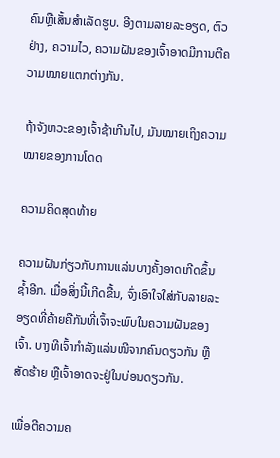ຄົນຫຼືເສັ້ນສໍາເລັດຮູບ. ອີງຕາມລາຍລະອຽດ, ຕົວຢ່າງ, ຄວາມໄວ, ຄວາມຝັນຂອງເຈົ້າອາດມີການຕີຄວາມໝາຍແຕກຕ່າງກັນ.

ຖ້າຈັງຫວະຂອງເຈົ້າຊ້າເກີນໄປ, ມັນໝາຍເຖິງຄວາມໝາຍຂອງການໂດດ

ຄວາມຄິດສຸດທ້າຍ

ຄວາມຝັນກ່ຽວກັບການແລ່ນບາງຄັ້ງອາດເກີດຂຶ້ນຊ້ຳອີກ. ເມື່ອສິ່ງນີ້ເກີດຂື້ນ, ຈົ່ງເອົາໃຈໃສ່ກັບລາຍລະອຽດທີ່ຄ້າຍຄືກັນທີ່ເຈົ້າຈະພົບໃນຄວາມຝັນຂອງເຈົ້າ. ບາງທີເຈົ້າກຳລັງແລ່ນໜີຈາກຄົນດຽວກັນ ຫຼືສັດຮ້າຍ ຫຼືເຈົ້າອາດຈະຢູ່ໃນບ່ອນດຽວກັນ.

ເພື່ອຕີຄວາມຄ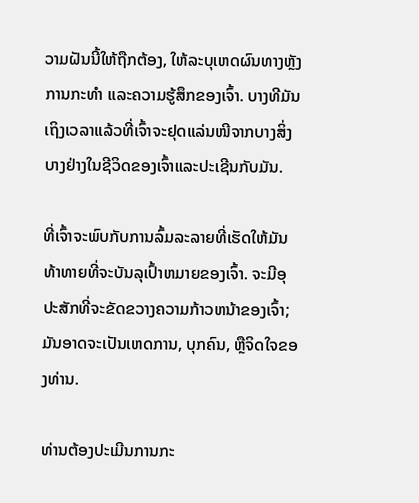ວາມຝັນນີ້ໃຫ້ຖືກຕ້ອງ, ໃຫ້ລະບຸເຫດຜົນທາງຫຼັງການກະທຳ ແລະຄວາມຮູ້ສຶກຂອງເຈົ້າ. ບາງທີມັນເຖິງເວລາແລ້ວທີ່ເຈົ້າຈະຢຸດແລ່ນໜີຈາກບາງສິ່ງບາງຢ່າງໃນຊີວິດຂອງເຈົ້າແລະປະເຊີນກັບມັນ.

ທີ່ເຈົ້າຈະພົບກັບການລົ້ມລະລາຍທີ່ເຮັດໃຫ້ມັນທ້າທາຍທີ່ຈະບັນລຸເປົ້າຫມາຍຂອງເຈົ້າ. ຈະມີອຸປະສັກທີ່ຈະຂັດຂວາງຄວາມກ້າວຫນ້າຂອງເຈົ້າ; ມັນອາດຈະເປັນເຫດການ, ບຸກຄົນ, ຫຼືຈິດໃຈຂອງທ່ານ.

ທ່ານຕ້ອງປະເມີນການກະ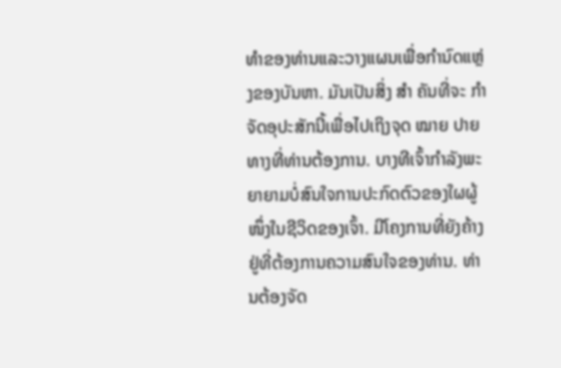ທໍາຂອງທ່ານແລະວາງແຜນເພື່ອກໍານົດແຫຼ່ງຂອງບັນຫາ. ມັນເປັນສິ່ງ ສຳ ຄັນທີ່ຈະ ກຳ ຈັດອຸປະສັກນີ້ເພື່ອໄປເຖິງຈຸດ ໝາຍ ປາຍທາງທີ່ທ່ານຕ້ອງການ. ບາງທີເຈົ້າກຳລັງພະຍາຍາມບໍ່ສົນໃຈການປະກົດຕົວຂອງໃຜຜູ້ໜຶ່ງໃນຊີວິດຂອງເຈົ້າ. ມີໂຄງການທີ່ຍັງຄ້າງຢູ່ທີ່ຕ້ອງການຄວາມສົນໃຈຂອງທ່ານ. ທ່ານຕ້ອງຈັດ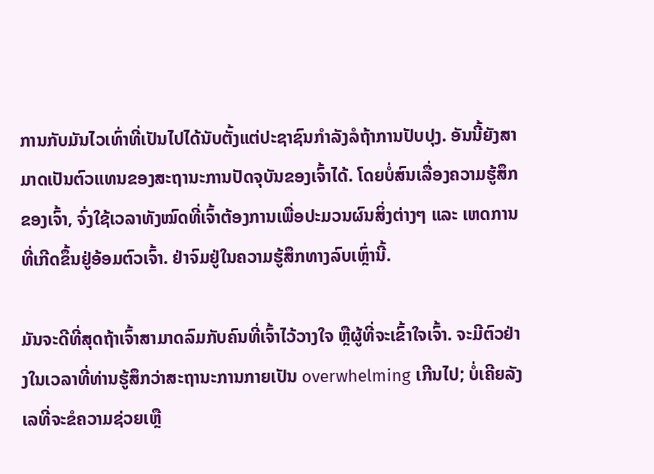ການກັບມັນໄວເທົ່າທີ່ເປັນໄປໄດ້ນັບຕັ້ງແຕ່ປະຊາຊົນກໍາລັງລໍຖ້າການປັບປຸງ. ອັນນີ້ຍັງສາມາດເປັນຕົວແທນຂອງສະຖານະການປັດຈຸບັນຂອງເຈົ້າໄດ້. ໂດຍບໍ່ສົນເລື່ອງຄວາມຮູ້ສຶກຂອງເຈົ້າ, ຈົ່ງໃຊ້ເວລາທັງໝົດທີ່ເຈົ້າຕ້ອງການເພື່ອປະມວນຜົນສິ່ງຕ່າງໆ ແລະ ເຫດການທີ່ເກີດຂຶ້ນຢູ່ອ້ອມຕົວເຈົ້າ. ຢ່າຈົມຢູ່ໃນຄວາມຮູ້ສຶກທາງລົບເຫຼົ່ານີ້.

ມັນຈະດີທີ່ສຸດຖ້າເຈົ້າສາມາດລົມກັບຄົນທີ່ເຈົ້າໄວ້ວາງໃຈ ຫຼືຜູ້ທີ່ຈະເຂົ້າໃຈເຈົ້າ. ຈະມີຕົວຢ່າງໃນເວລາທີ່ທ່ານຮູ້ສຶກວ່າສະຖານະການກາຍເປັນ overwhelming ເກີນໄປ; ບໍ່ເຄີຍລັງເລທີ່ຈະຂໍຄວາມຊ່ວຍເຫຼື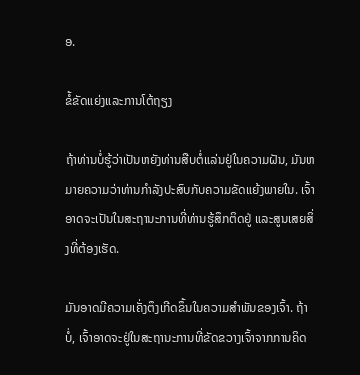ອ.

ຂໍ້ຂັດແຍ່ງແລະການໂຕ້ຖຽງ

ຖ້າທ່ານບໍ່ຮູ້ວ່າເປັນຫຍັງທ່ານສືບຕໍ່ແລ່ນຢູ່ໃນຄວາມຝັນ, ມັນຫມາຍຄວາມວ່າທ່ານກໍາລັງປະສົບກັບຄວາມຂັດແຍ້ງພາຍໃນ. ເຈົ້າອາດຈະເປັນໃນສະຖານະການທີ່ທ່ານຮູ້ສຶກຕິດຢູ່ ແລະສູນເສຍສິ່ງທີ່ຕ້ອງເຮັດ.

ມັນອາດມີຄວາມເຄັ່ງຕຶງເກີດຂຶ້ນໃນຄວາມສຳພັນຂອງເຈົ້າ. ຖ້າບໍ່, ເຈົ້າອາດຈະຢູ່ໃນສະຖານະການທີ່ຂັດຂວາງເຈົ້າຈາກການຄິດ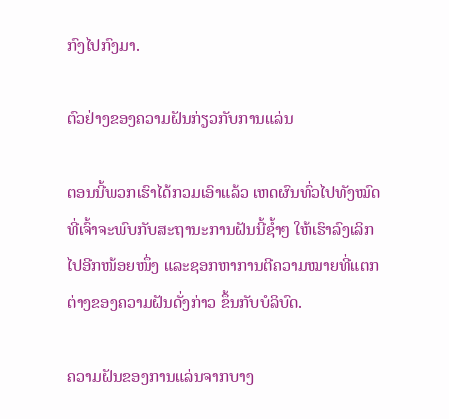ກົງໄປກົງມາ.

ຕົວຢ່າງຂອງຄວາມຝັນກ່ຽວກັບການແລ່ນ

ຕອນນີ້ພວກເຮົາໄດ້ກວມເອົາແລ້ວ ເຫດຜົນທົ່ວໄປທັງໝົດທີ່ເຈົ້າຈະພົບກັບສະຖານະການຝັນນີ້ຊ້ຳໆ ໃຫ້ເຮົາລົງເລິກໄປອີກໜ້ອຍໜຶ່ງ ແລະຊອກຫາການຕີຄວາມໝາຍທີ່ແຕກຕ່າງຂອງຄວາມຝັນດັ່ງກ່າວ ຂຶ້ນກັບບໍລິບົດ.

ຄວາມຝັນຂອງການແລ່ນຈາກບາງ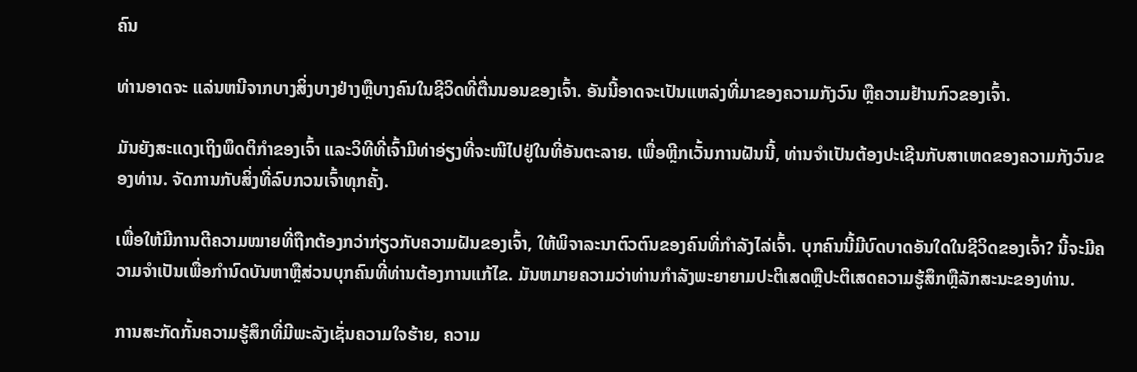ຄົນ

ທ່ານອາດຈະ ແລ່ນຫນີຈາກບາງສິ່ງບາງຢ່າງຫຼືບາງຄົນໃນຊີວິດທີ່ຕື່ນນອນຂອງເຈົ້າ. ອັນນີ້ອາດຈະເປັນແຫລ່ງທີ່ມາຂອງຄວາມກັງວົນ ຫຼືຄວາມຢ້ານກົວຂອງເຈົ້າ.

ມັນຍັງສະແດງເຖິງພຶດຕິກຳຂອງເຈົ້າ ແລະວິທີທີ່ເຈົ້າມີທ່າອ່ຽງທີ່ຈະໜີໄປຢູ່ໃນທີ່ອັນຕະລາຍ. ເພື່ອຫຼີກເວັ້ນການຝັນນີ້, ທ່ານຈໍາເປັນຕ້ອງປະເຊີນກັບສາເຫດຂອງຄວາມກັງວົນຂອງທ່ານ. ຈັດການກັບສິ່ງທີ່ລົບກວນເຈົ້າທຸກຄັ້ງ.

ເພື່ອໃຫ້ມີການຕີຄວາມໝາຍທີ່ຖືກຕ້ອງກວ່າກ່ຽວກັບຄວາມຝັນຂອງເຈົ້າ, ໃຫ້ພິຈາລະນາຕົວຕົນຂອງຄົນທີ່ກຳລັງໄລ່ເຈົ້າ. ບຸກຄົນນີ້ມີບົດບາດອັນໃດໃນຊີວິດຂອງເຈົ້າ? ນີ້ຈະມີຄວາມຈໍາເປັນເພື່ອກໍານົດບັນຫາຫຼືສ່ວນບຸກຄົນທີ່ທ່ານຕ້ອງການແກ້ໄຂ. ມັນຫມາຍຄວາມວ່າທ່ານກໍາລັງພະຍາຍາມປະຕິເສດຫຼືປະຕິເສດຄວາມຮູ້ສຶກຫຼືລັກສະນະຂອງທ່ານ.

ການສະກັດກັ້ນຄວາມຮູ້ສຶກທີ່ມີພະລັງເຊັ່ນຄວາມໃຈຮ້າຍ, ຄວາມ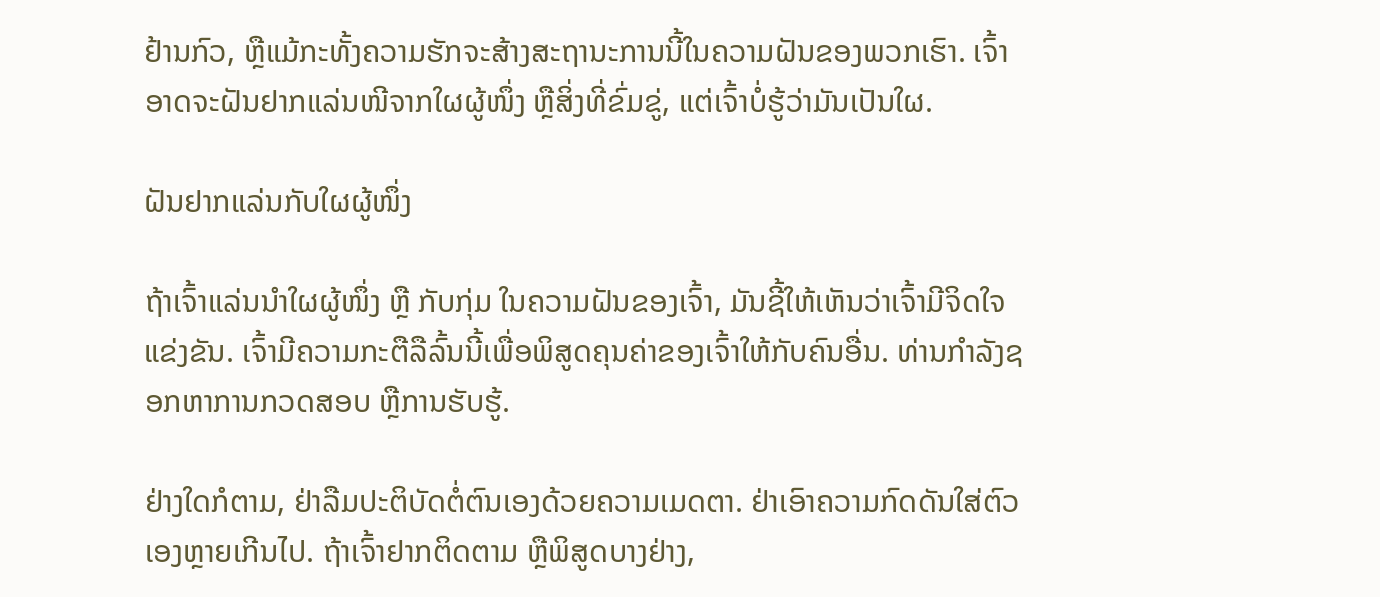ຢ້ານກົວ, ຫຼືແມ້ກະທັ້ງຄວາມຮັກຈະສ້າງສະຖານະການນີ້ໃນຄວາມຝັນຂອງພວກເຮົາ. ເຈົ້າອາດຈະຝັນຢາກແລ່ນໜີຈາກໃຜຜູ້ໜຶ່ງ ຫຼືສິ່ງທີ່ຂົ່ມຂູ່, ແຕ່ເຈົ້າບໍ່ຮູ້ວ່າມັນເປັນໃຜ.

ຝັນຢາກແລ່ນກັບໃຜຜູ້ໜຶ່ງ

ຖ້າເຈົ້າແລ່ນນຳໃຜຜູ້ໜຶ່ງ ຫຼື ກັບກຸ່ມ ໃນຄວາມຝັນຂອງເຈົ້າ, ມັນຊີ້ໃຫ້ເຫັນວ່າເຈົ້າມີຈິດໃຈແຂ່ງຂັນ. ເຈົ້າມີຄວາມກະຕືລືລົ້ນນີ້ເພື່ອພິສູດຄຸນຄ່າຂອງເຈົ້າໃຫ້ກັບຄົນອື່ນ. ທ່ານກຳລັງຊອກຫາການກວດສອບ ຫຼືການຮັບຮູ້.

ຢ່າງໃດກໍຕາມ, ຢ່າລືມປະຕິບັດຕໍ່ຕົນເອງດ້ວຍຄວາມເມດຕາ. ຢ່າເອົາຄວາມກົດດັນໃສ່ຕົວເອງຫຼາຍເກີນໄປ. ຖ້າເຈົ້າຢາກຕິດຕາມ ຫຼືພິສູດບາງຢ່າງ,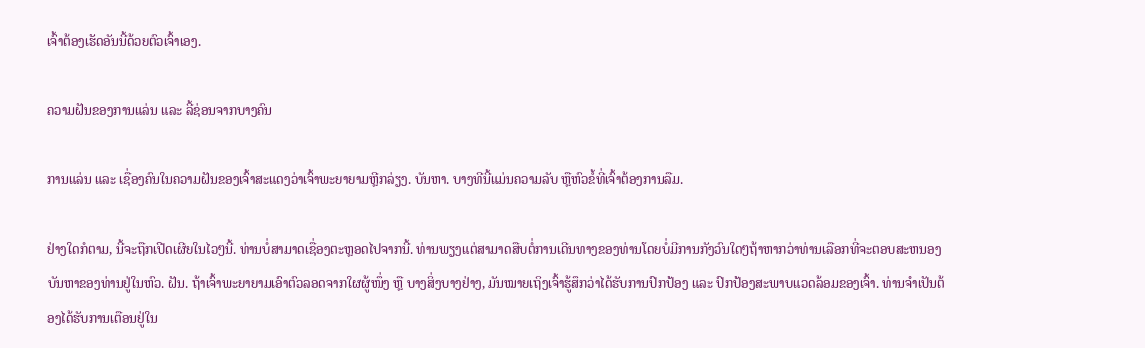ເຈົ້າຕ້ອງເຮັດອັນນີ້ດ້ວຍຕົວເຈົ້າເອງ.

ຄວາມຝັນຂອງການແລ່ນ ແລະ ລີ້ຊ່ອນຈາກບາງຄົນ

ການແລ່ນ ແລະ ເຊື່ອງຄົນໃນຄວາມຝັນຂອງເຈົ້າສະແດງວ່າເຈົ້າພະຍາຍາມຫຼີກລ່ຽງ. ບັນຫາ. ບາງທີນີ້ແມ່ນຄວາມລັບ ຫຼືຫົວຂໍ້ທີ່ເຈົ້າຕ້ອງການລືມ.

ຢ່າງໃດກໍຕາມ, ນີ້ຈະຖືກເປີດເຜີຍໃນໄວໆນີ້. ທ່ານບໍ່ສາມາດເຊື່ອງຕະຫຼອດໄປຈາກນີ້. ທ່ານພຽງແຕ່ສາມາດສືບຕໍ່ການເດີນທາງຂອງທ່ານໂດຍບໍ່ມີການກັງວົນໃດໆຖ້າຫາກວ່າທ່ານເລືອກທີ່ຈະຕອບສະຫນອງບັນຫາຂອງທ່ານຢູ່ໃນຫົວ. ຝັນ. ຖ້າເຈົ້າພະຍາຍາມເອົາຕົວລອດຈາກໃຜຜູ້ໜຶ່ງ ຫຼື ບາງສິ່ງບາງຢ່າງ, ມັນໝາຍເຖິງເຈົ້າຮູ້ສຶກວ່າໄດ້ຮັບການປົກປ້ອງ ແລະ ປົກປ້ອງສະພາບແວດລ້ອມຂອງເຈົ້າ. ທ່ານຈໍາເປັນຕ້ອງໄດ້ຮັບການເຕືອນຢູ່ໃນ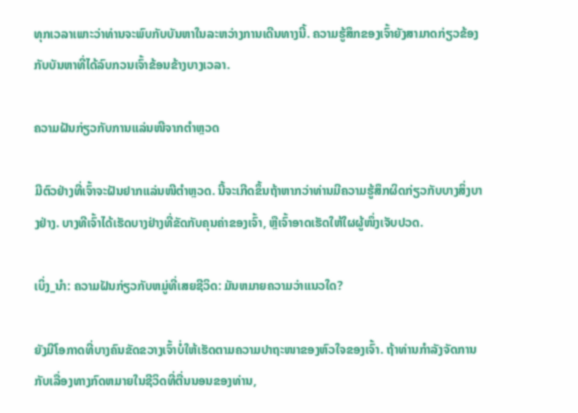ທຸກເວລາເພາະວ່າທ່ານຈະພົບກັບບັນຫາໃນລະຫວ່າງການເດີນທາງນີ້. ຄວາມຮູ້ສຶກຂອງເຈົ້າຍັງສາມາດກ່ຽວຂ້ອງກັບບັນຫາທີ່ໄດ້ລົບກວນເຈົ້າຂ້ອນຂ້າງບາງເວລາ.

ຄວາມຝັນກ່ຽວກັບການແລ່ນໜີຈາກຕຳຫຼວດ

ມີຕົວຢ່າງທີ່ເຈົ້າຈະຝັນຢາກແລ່ນໜີຕຳຫຼວດ. ນີ້ຈະເກີດຂຶ້ນຖ້າຫາກວ່າທ່ານມີຄວາມຮູ້ສຶກຜິດກ່ຽວກັບບາງສິ່ງບາງຢ່າງ. ບາງທີເຈົ້າໄດ້ເຮັດບາງຢ່າງທີ່ຂັດກັບຄຸນຄ່າຂອງເຈົ້າ, ຫຼືເຈົ້າອາດເຮັດໃຫ້ໃຜຜູ້ໜຶ່ງເຈັບປວດ.

ເບິ່ງ_ນຳ: ຄວາມຝັນກ່ຽວກັບຫມູ່ທີ່ເສຍຊີວິດ: ມັນຫມາຍຄວາມວ່າແນວໃດ?

ຍັງມີໂອກາດທີ່ບາງຄົນຂັດຂວາງເຈົ້າບໍ່ໃຫ້ເຮັດຕາມຄວາມປາຖະໜາຂອງຫົວໃຈຂອງເຈົ້າ. ຖ້າທ່ານກໍາລັງຈັດການກັບເລື່ອງທາງກົດຫມາຍໃນຊີວິດທີ່ຕື່ນນອນຂອງທ່ານ,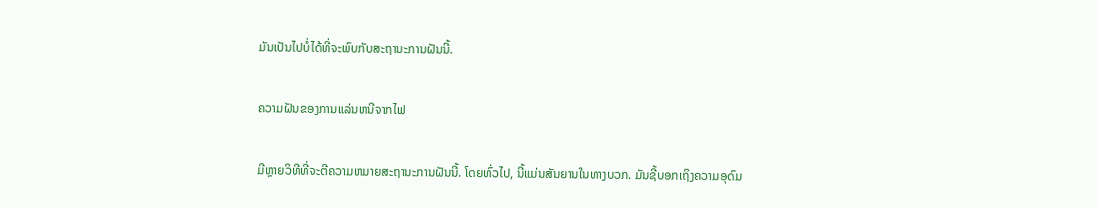ມັນເປັນໄປບໍ່ໄດ້ທີ່ຈະພົບກັບສະຖານະການຝັນນີ້.

ຄວາມຝັນຂອງການແລ່ນຫນີຈາກໄຟ

ມີຫຼາຍວິທີທີ່ຈະຕີຄວາມຫມາຍສະຖານະການຝັນນີ້. ໂດຍທົ່ວໄປ, ນີ້ແມ່ນສັນຍານໃນທາງບວກ. ມັນຊີ້ບອກເຖິງຄວາມອຸດົມ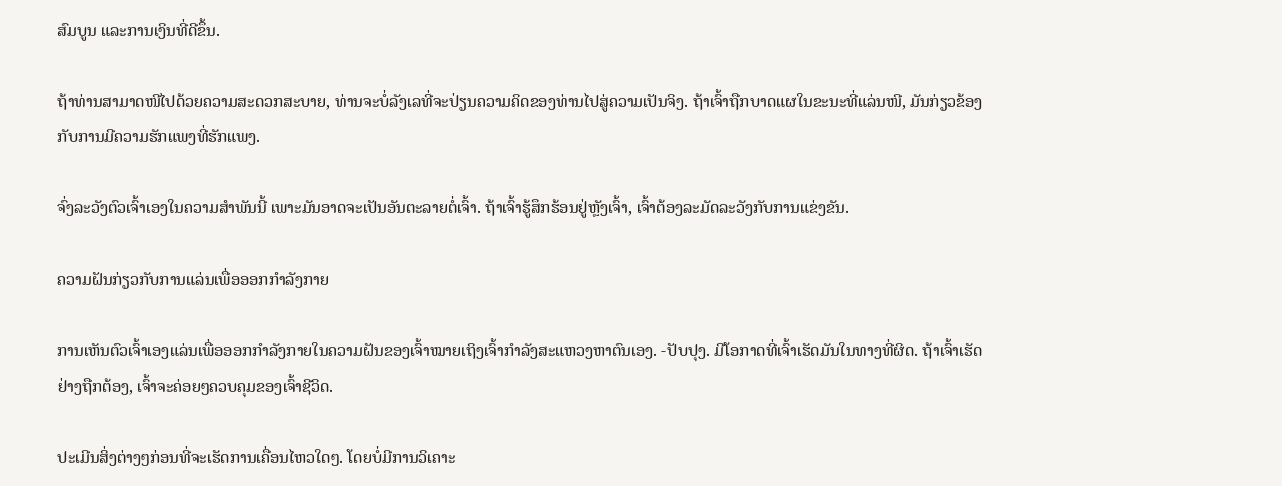ສົມບູນ ແລະການເງິນທີ່ດີຂຶ້ນ.

ຖ້າທ່ານສາມາດໜີໄປດ້ວຍຄວາມສະດວກສະບາຍ, ທ່ານຈະບໍ່ລັງເລທີ່ຈະປ່ຽນຄວາມຄິດຂອງທ່ານໄປສູ່ຄວາມເປັນຈິງ. ຖ້າເຈົ້າຖືກບາດແຜໃນຂະນະທີ່ແລ່ນໜີ, ມັນກ່ຽວຂ້ອງກັບການມີຄວາມຮັກແພງທີ່ຮັກແພງ.

ຈົ່ງລະວັງຕົວເຈົ້າເອງໃນຄວາມສຳພັນນີ້ ເພາະມັນອາດຈະເປັນອັນຕະລາຍຕໍ່ເຈົ້າ. ຖ້າເຈົ້າຮູ້ສຶກຮ້ອນຢູ່ຫຼັງເຈົ້າ, ເຈົ້າຕ້ອງລະມັດລະວັງກັບການແຂ່ງຂັນ.

ຄວາມຝັນກ່ຽວກັບການແລ່ນເພື່ອອອກກຳລັງກາຍ

ການເຫັນຕົວເຈົ້າເອງແລ່ນເພື່ອອອກກຳລັງກາຍໃນຄວາມຝັນຂອງເຈົ້າໝາຍເຖິງເຈົ້າກຳລັງສະແຫວງຫາຕົນເອງ. -ປັບປຸງ. ມີໂອກາດທີ່ເຈົ້າເຮັດມັນໃນທາງທີ່ຜິດ. ຖ້າເຈົ້າເຮັດຢ່າງຖືກຕ້ອງ, ເຈົ້າຈະຄ່ອຍໆຄວບຄຸມຂອງເຈົ້າຊີວິດ.

ປະເມີນສິ່ງຕ່າງໆກ່ອນທີ່ຈະເຮັດການເຄື່ອນໄຫວໃດໆ. ໂດຍບໍ່ມີການວິເຄາະ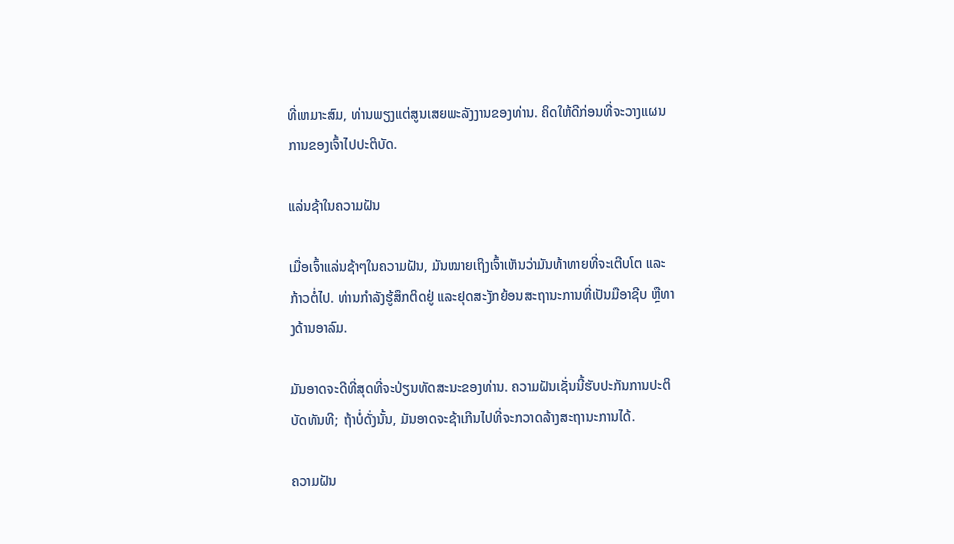ທີ່ເຫມາະສົມ, ທ່ານພຽງແຕ່ສູນເສຍພະລັງງານຂອງທ່ານ. ຄິດໃຫ້ດີກ່ອນທີ່ຈະວາງແຜນການຂອງເຈົ້າໄປປະຕິບັດ.

ແລ່ນຊ້າໃນຄວາມຝັນ

ເມື່ອເຈົ້າແລ່ນຊ້າໆໃນຄວາມຝັນ, ມັນໝາຍເຖິງເຈົ້າເຫັນວ່າມັນທ້າທາຍທີ່ຈະເຕີບໂຕ ແລະກ້າວຕໍ່ໄປ. ທ່ານກໍາລັງຮູ້ສຶກຕິດຢູ່ ແລະຢຸດສະງັກຍ້ອນສະຖານະການທີ່ເປັນມືອາຊີບ ຫຼືທາງດ້ານອາລົມ.

ມັນອາດຈະດີທີ່ສຸດທີ່ຈະປ່ຽນທັດສະນະຂອງທ່ານ. ຄວາມຝັນເຊັ່ນນີ້ຮັບປະກັນການປະຕິບັດທັນທີ; ຖ້າບໍ່ດັ່ງນັ້ນ, ມັນອາດຈະຊ້າເກີນໄປທີ່ຈະກວາດລ້າງສະຖານະການໄດ້.

ຄວາມຝັນ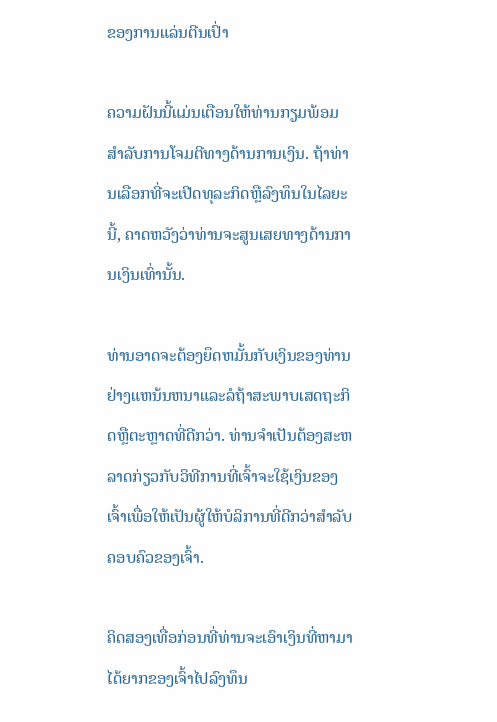ຂອງການແລ່ນຕີນເປົ່າ

ຄວາມຝັນນີ້ແມ່ນເຕືອນໃຫ້ທ່ານກຽມພ້ອມສໍາລັບການໂຈມຕີທາງດ້ານການເງິນ. ຖ້າທ່ານເລືອກທີ່ຈະເປີດທຸລະກິດຫຼືລົງທຶນໃນໄລຍະນີ້, ຄາດຫວັງວ່າທ່ານຈະສູນເສຍທາງດ້ານການເງິນເທົ່ານັ້ນ.

ທ່ານອາດຈະຕ້ອງຍຶດຫມັ້ນກັບເງິນຂອງທ່ານຢ່າງແຫນ້ນຫນາແລະລໍຖ້າສະພາບເສດຖະກິດຫຼືຕະຫຼາດທີ່ດີກວ່າ. ທ່ານຈໍາເປັນຕ້ອງສະຫລາດກ່ຽວກັບວິທີການທີ່ເຈົ້າຈະໃຊ້ເງິນຂອງເຈົ້າເພື່ອໃຫ້ເປັນຜູ້ໃຫ້ບໍລິການທີ່ດີກວ່າສໍາລັບຄອບຄົວຂອງເຈົ້າ.

ຄິດສອງເທື່ອກ່ອນທີ່ທ່ານຈະເອົາເງິນທີ່ຫາມາໄດ້ຍາກຂອງເຈົ້າໄປລົງທຶນ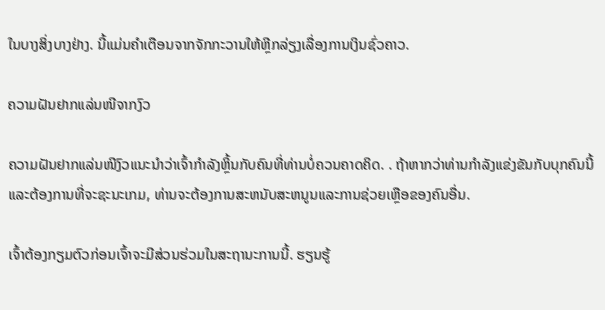ໃນບາງສິ່ງບາງຢ່າງ. ນີ້ແມ່ນຄຳເຕືອນຈາກຈັກກະວານໃຫ້ຫຼີກລ່ຽງເລື່ອງການເງິນຊົ່ວຄາວ.

ຄວາມຝັນຢາກແລ່ນໜີຈາກງົວ

ຄວາມຝັນຢາກແລ່ນໜີງົວແນະນຳວ່າເຈົ້າກຳລັງຫຼິ້ນກັບຄົນທີ່ທ່ານບໍ່ຄວນຄາດຄິດ. . ຖ້າຫາກວ່າທ່ານກໍາລັງແຂ່ງຂັນກັບບຸກຄົນນີ້ແລະຕ້ອງການທີ່ຈະຊະນະເກມ, ທ່ານຈະຕ້ອງການສະຫນັບສະຫນູນແລະການຊ່ວຍເຫຼືອຂອງຄົນອື່ນ.

ເຈົ້າຕ້ອງກຽມຕົວກ່ອນເຈົ້າຈະມີສ່ວນຮ່ວມໃນສະຖານະການນີ້. ຮຽນຮູ້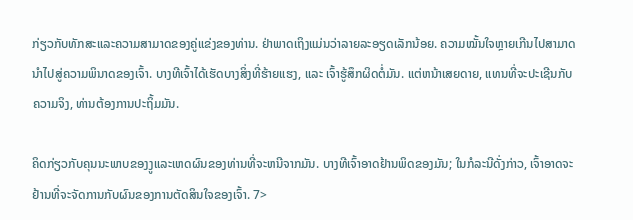ກ່ຽວກັບທັກສະແລະຄວາມສາມາດຂອງຄູ່ແຂ່ງຂອງທ່ານ. ຢ່າພາດເຖິງແມ່ນວ່າລາຍລະອຽດເລັກນ້ອຍ. ຄວາມໝັ້ນໃຈຫຼາຍເກີນໄປສາມາດນຳໄປສູ່ຄວາມພິນາດຂອງເຈົ້າ. ບາງທີເຈົ້າໄດ້ເຮັດບາງສິ່ງທີ່ຮ້າຍແຮງ, ແລະ ເຈົ້າຮູ້ສຶກຜິດຕໍ່ມັນ. ແຕ່ຫນ້າເສຍດາຍ, ແທນທີ່ຈະປະເຊີນກັບຄວາມຈິງ, ທ່ານຕ້ອງການປະຖິ້ມມັນ.

ຄິດກ່ຽວກັບຄຸນນະພາບຂອງງູແລະເຫດຜົນຂອງທ່ານທີ່ຈະຫນີຈາກມັນ. ບາງທີເຈົ້າອາດຢ້ານພິດຂອງມັນ; ໃນກໍລະນີດັ່ງກ່າວ, ເຈົ້າອາດຈະຢ້ານທີ່ຈະຈັດການກັບຜົນຂອງການຕັດສິນໃຈຂອງເຈົ້າ. 7>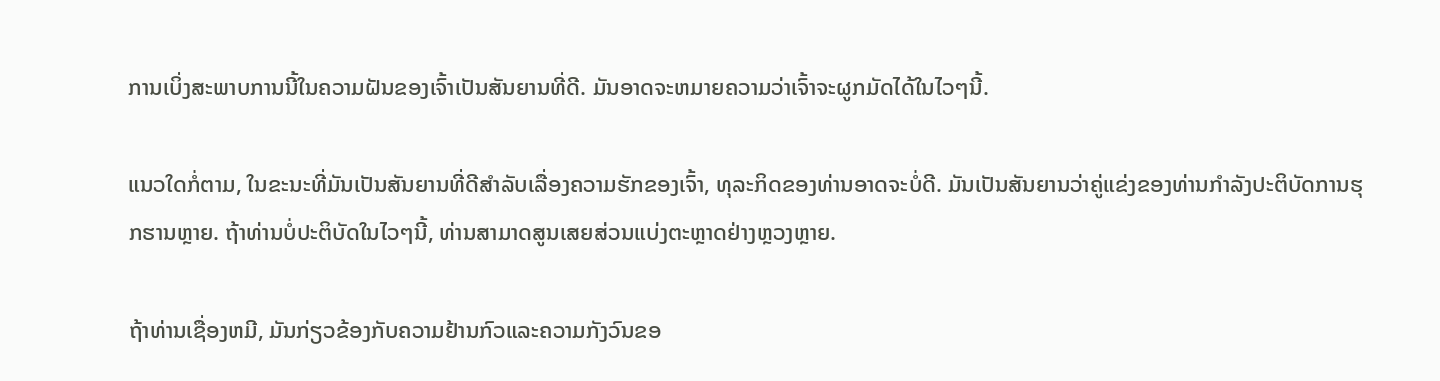ການເບິ່ງສະພາບການນີ້ໃນຄວາມຝັນຂອງເຈົ້າເປັນສັນຍານທີ່ດີ. ມັນອາດຈະຫມາຍຄວາມວ່າເຈົ້າຈະຜູກມັດໄດ້ໃນໄວໆນີ້.

ແນວໃດກໍ່ຕາມ, ໃນຂະນະທີ່ມັນເປັນສັນຍານທີ່ດີສໍາລັບເລື່ອງຄວາມຮັກຂອງເຈົ້າ, ທຸລະກິດຂອງທ່ານອາດຈະບໍ່ດີ. ມັນເປັນສັນຍານວ່າຄູ່ແຂ່ງຂອງທ່ານກໍາລັງປະຕິບັດການຮຸກຮານຫຼາຍ. ຖ້າທ່ານບໍ່ປະຕິບັດໃນໄວໆນີ້, ທ່ານສາມາດສູນເສຍສ່ວນແບ່ງຕະຫຼາດຢ່າງຫຼວງຫຼາຍ.

ຖ້າທ່ານເຊື່ອງຫມີ, ມັນກ່ຽວຂ້ອງກັບຄວາມຢ້ານກົວແລະຄວາມກັງວົນຂອ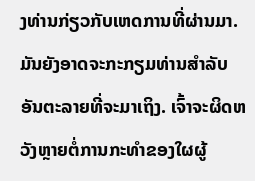ງທ່ານກ່ຽວກັບເຫດການທີ່ຜ່ານມາ. ມັນຍັງອາດຈະກະກຽມທ່ານສໍາລັບອັນຕະລາຍທີ່ຈະມາເຖິງ. ເຈົ້າຈະຜິດຫວັງຫຼາຍຕໍ່ການກະທຳຂອງໃຜຜູ້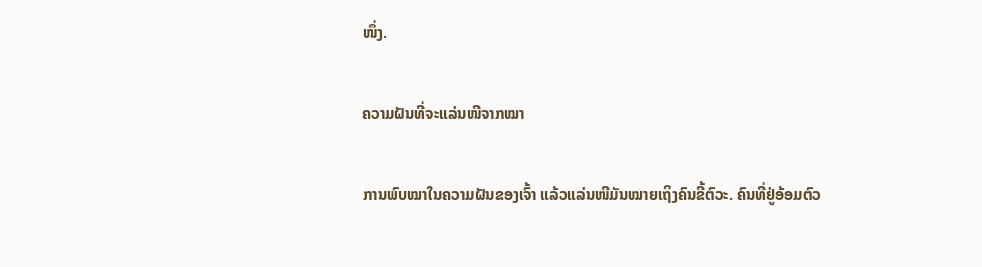ໜຶ່ງ.

ຄວາມຝັນທີ່ຈະແລ່ນໜີຈາກໝາ

ການພົບໝາໃນຄວາມຝັນຂອງເຈົ້າ ແລ້ວແລ່ນໜີມັນໝາຍເຖິງຄົນຂີ້ຕົວະ. ຄົນທີ່ຢູ່ອ້ອມຕົວ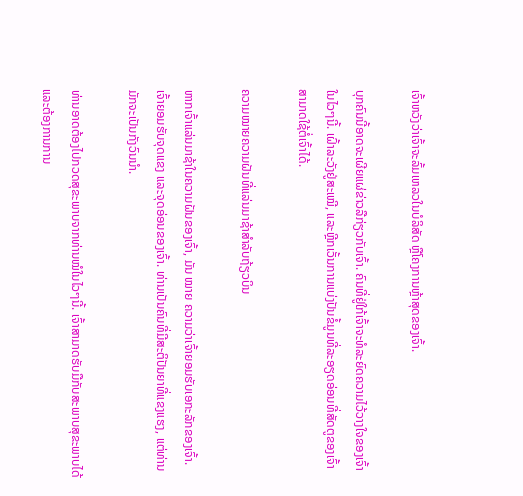ເຈົ້າຫວັງວ່າເຈົ້າຈະລົ້ມເຫລວໃນບໍລິສັດ ຫຼືໂຄງການຫຼ້າສຸດຂອງເຈົ້າ.

ບຸກຄົນນີ້ອາດຈະເຜີຍແຜ່ຂ່າວລືກ່ຽວກັບເຈົ້າ. ຄົນທີ່ຢູ່ໃກ້ເຈົ້າຈະທໍລະຍົດຄວາມໄວ້ວາງໃຈຂອງເຈົ້າໃນໄວໆນີ້. ເຝົ້າລະວັງຢູ່ສະເໝີ, ແລະຫຼີກເວັ້ນການແບ່ງປັນຂໍ້ມູນທີ່ລະອຽດອ່ອນທີ່ສັດຕູຂອງເຈົ້າສາມາດໃຊ້ຕໍ່ເຈົ້າໄດ້.

ຄວາມໝາຍຄວາມຝັນທີ່ແລ່ນມາຊ້າສຳລັບຖ້ຽວບິນ

ຫາກເຈົ້າແລ່ນມາຊ້າໃນຄວາມຝັນຂອງເຈົ້າ, ມັນ ໝາຍ ຄວາມວ່າເຈົ້າຍອມຮັບເອກະລັກຂອງເຈົ້າ. ເຈົ້າຍອມຮັບຈຸດແຂງ ແລະຈຸດອ່ອນຂອງເຈົ້າ. ທ່ານເປັນຄົນທີ່ມີສະຕິປັນຍາທີ່ແຂງແຮງ, ແຕ່ທ່ານມັກຈະເປັນກັງວົນນຳ.

ທ່ານອາດຕ້ອງໄປກວດສຸຂະພາບຈາກທ່ານໝໍໃນໄວໆນີ້. ເຈົ້າສາມາດຮັບມືກັບສະພາບສຸຂະພາບໄດ້ ແລະຕ້ອງການການ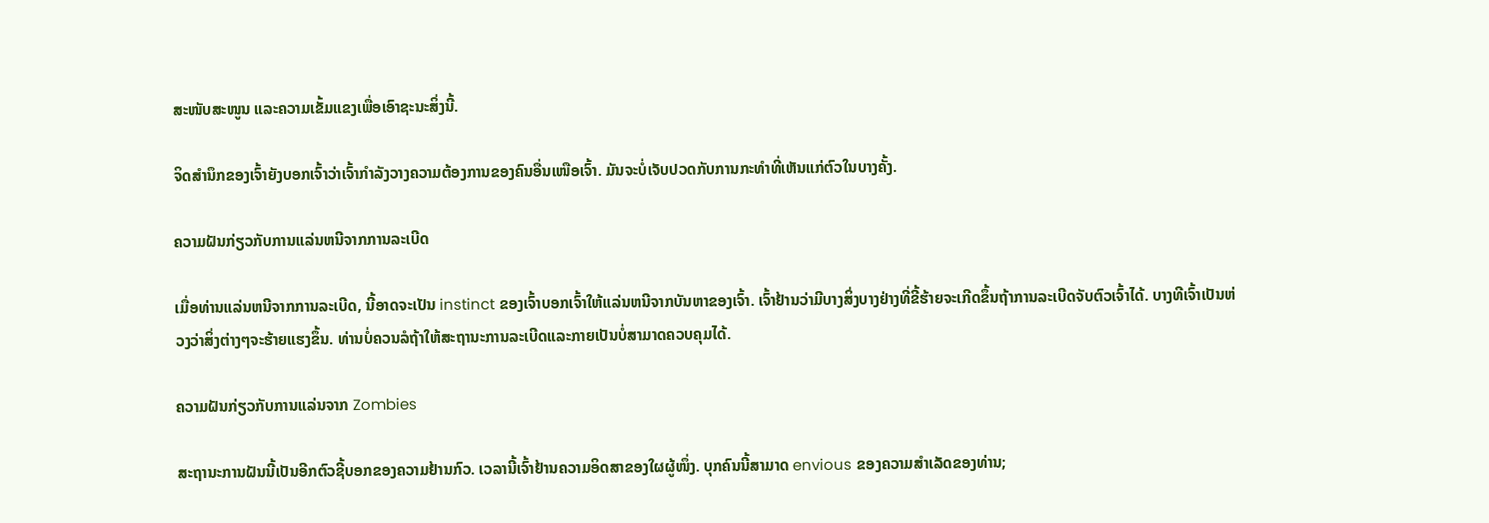ສະໜັບສະໜູນ ແລະຄວາມເຂັ້ມແຂງເພື່ອເອົາຊະນະສິ່ງນີ້.

ຈິດສຳນຶກຂອງເຈົ້າຍັງບອກເຈົ້າວ່າເຈົ້າກຳລັງວາງຄວາມຕ້ອງການຂອງຄົນອື່ນເໜືອເຈົ້າ. ມັນຈະບໍ່ເຈັບປວດກັບການກະທໍາທີ່ເຫັນແກ່ຕົວໃນບາງຄັ້ງ.

ຄວາມຝັນກ່ຽວກັບການແລ່ນຫນີຈາກການລະເບີດ

ເມື່ອທ່ານແລ່ນຫນີຈາກການລະເບີດ, ນີ້ອາດຈະເປັນ instinct ຂອງເຈົ້າບອກເຈົ້າໃຫ້ແລ່ນຫນີຈາກບັນຫາຂອງເຈົ້າ. ເຈົ້າຢ້ານວ່າມີບາງສິ່ງບາງຢ່າງທີ່ຂີ້ຮ້າຍຈະເກີດຂຶ້ນຖ້າການລະເບີດຈັບຕົວເຈົ້າໄດ້. ບາງທີເຈົ້າເປັນຫ່ວງວ່າສິ່ງຕ່າງໆຈະຮ້າຍແຮງຂຶ້ນ. ທ່ານບໍ່ຄວນລໍຖ້າໃຫ້ສະຖານະການລະເບີດແລະກາຍເປັນບໍ່ສາມາດຄວບຄຸມໄດ້.

ຄວາມຝັນກ່ຽວກັບການແລ່ນຈາກ Zombies

ສະຖານະການຝັນນີ້ເປັນອີກຕົວຊີ້ບອກຂອງຄວາມຢ້ານກົວ. ເວລານີ້ເຈົ້າຢ້ານຄວາມອິດສາຂອງໃຜຜູ້ໜຶ່ງ. ບຸກຄົນນີ້ສາມາດ envious ຂອງຄວາມສໍາເລັດຂອງທ່ານ;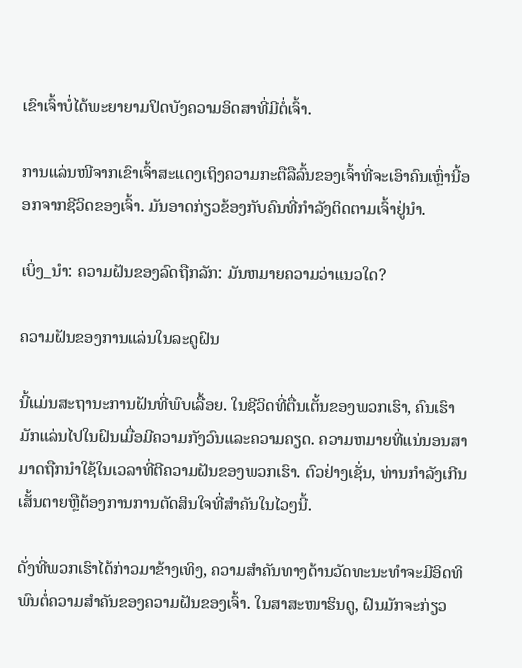ເຂົາເຈົ້າບໍ່ໄດ້ພະຍາຍາມປິດບັງຄວາມອິດສາທີ່ມີຕໍ່ເຈົ້າ.

ການແລ່ນໜີຈາກເຂົາເຈົ້າສະແດງເຖິງຄວາມກະຕືລືລົ້ນຂອງເຈົ້າທີ່ຈະເອົາຄົນເຫຼົ່ານີ້ອອກຈາກຊີວິດຂອງເຈົ້າ. ມັນອາດກ່ຽວຂ້ອງກັບຄົນທີ່ກຳລັງຕິດຕາມເຈົ້າຢູ່ນຳ.

ເບິ່ງ_ນຳ: ຄວາມຝັນຂອງລົດຖືກລັກ: ມັນຫມາຍຄວາມວ່າແນວໃດ?

ຄວາມຝັນຂອງການແລ່ນໃນລະດູຝົນ

ນີ້ແມ່ນສະຖານະການຝັນທີ່ພົບເລື້ອຍ. ໃນຊີວິດທີ່ຕື່ນເຕັ້ນຂອງພວກເຮົາ, ຄົນເຮົາມັກແລ່ນໄປໃນຝົນເມື່ອມີຄວາມກັງວົນແລະຄວາມຄຽດ. ຄວາມຫມາຍທີ່ແນ່ນອນສາມາດຖືກນໍາໃຊ້ໃນເວລາທີ່ຕີຄວາມຝັນຂອງພວກເຮົາ. ຕົວຢ່າງເຊັ່ນ, ທ່ານກໍາລັງເກີນເສັ້ນຕາຍຫຼືຕ້ອງການການຕັດສິນໃຈທີ່ສໍາຄັນໃນໄວໆນີ້.

ດັ່ງທີ່ພວກເຮົາໄດ້ກ່າວມາຂ້າງເທິງ, ຄວາມສໍາຄັນທາງດ້ານວັດທະນະທໍາຈະມີອິດທິພົນຕໍ່ຄວາມສໍາຄັນຂອງຄວາມຝັນຂອງເຈົ້າ. ໃນສາສະໜາຮິນດູ, ຝົນມັກຈະກ່ຽວ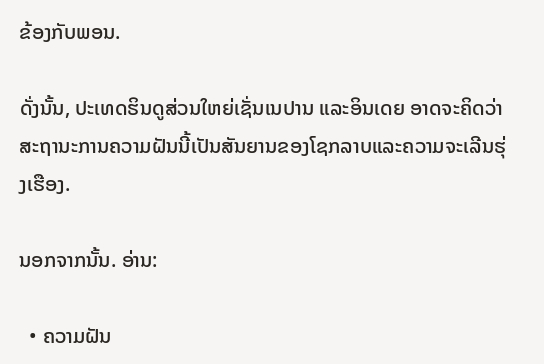ຂ້ອງກັບພອນ.

ດັ່ງນັ້ນ, ປະເທດຮິນດູສ່ວນໃຫຍ່ເຊັ່ນເນປານ ແລະອິນເດຍ ອາດຈະຄິດວ່າສະຖານະການຄວາມຝັນນີ້ເປັນສັນຍານຂອງໂຊກລາບແລະຄວາມຈະເລີນຮຸ່ງເຮືອງ.

ນອກຈາກນັ້ນ. ອ່ານ:

  • ຄວາມຝັນ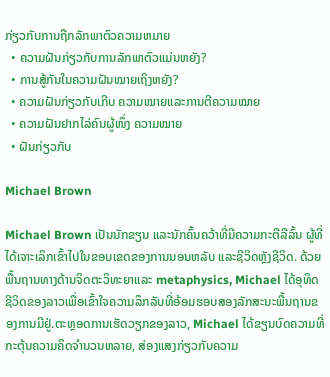ກ່ຽວກັບການຖືກລັກພາຕົວຄວາມຫມາຍ
  • ຄວາມຝັນກ່ຽວກັບການລັກພາຕົວແມ່ນຫຍັງ?
  • ການສູ້ກັນໃນຄວາມຝັນໝາຍເຖິງຫຍັງ?
  • ຄວາມຝັນກ່ຽວກັບເກີບ ຄວາມໝາຍແລະການຕີຄວາມໝາຍ
  • ຄວາມຝັນຢາກໄລ່ຄົນຜູ້ໜຶ່ງ ຄວາມໝາຍ
  • ຝັນກ່ຽວກັບ

Michael Brown

Michael Brown ເປັນນັກຂຽນ ແລະນັກຄົ້ນຄວ້າທີ່ມີຄວາມກະຕືລືລົ້ນ ຜູ້ທີ່ໄດ້ເຈາະເລິກເຂົ້າໄປໃນຂອບເຂດຂອງການນອນຫລັບ ແລະຊີວິດຫຼັງຊີວິດ. ດ້ວຍພື້ນຖານທາງດ້ານຈິດຕະວິທະຍາແລະ metaphysics, Michael ໄດ້ອຸທິດຊີວິດຂອງລາວເພື່ອເຂົ້າໃຈຄວາມລຶກລັບທີ່ອ້ອມຮອບສອງລັກສະນະພື້ນຖານຂອງການມີຢູ່.ຕະຫຼອດການເຮັດວຽກຂອງລາວ, Michael ໄດ້ຂຽນບົດຄວາມທີ່ກະຕຸ້ນຄວາມຄິດຈໍານວນຫລາຍ, ສ່ອງແສງກ່ຽວກັບຄວາມ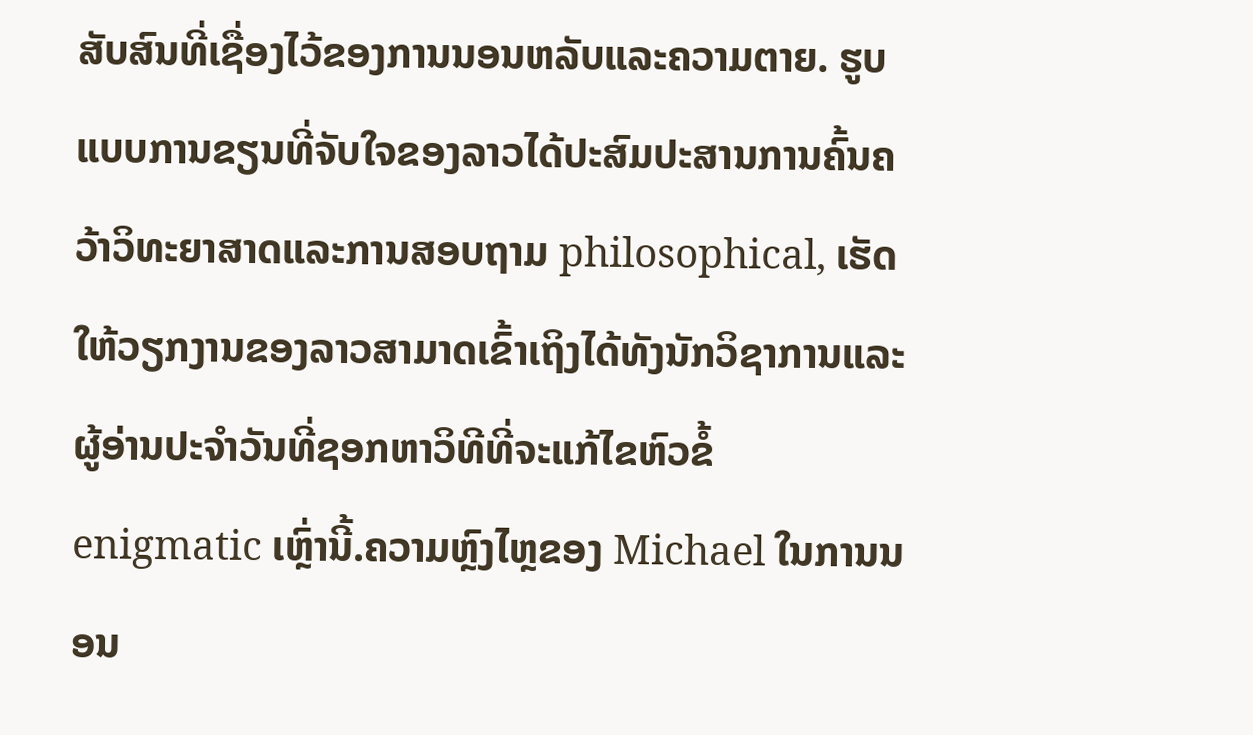ສັບສົນທີ່ເຊື່ອງໄວ້ຂອງການນອນຫລັບແລະຄວາມຕາຍ. ຮູບແບບການຂຽນທີ່ຈັບໃຈຂອງລາວໄດ້ປະສົມປະສານການຄົ້ນຄວ້າວິທະຍາສາດແລະການສອບຖາມ philosophical, ເຮັດໃຫ້ວຽກງານຂອງລາວສາມາດເຂົ້າເຖິງໄດ້ທັງນັກວິຊາການແລະຜູ້ອ່ານປະຈໍາວັນທີ່ຊອກຫາວິທີທີ່ຈະແກ້ໄຂຫົວຂໍ້ enigmatic ເຫຼົ່ານີ້.ຄວາມຫຼົງໄຫຼຂອງ Michael ໃນການນອນ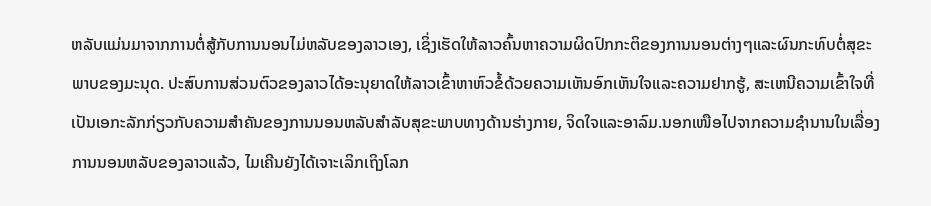ຫລັບແມ່ນມາຈາກການຕໍ່ສູ້ກັບການນອນໄມ່ຫລັບຂອງລາວເອງ, ເຊິ່ງເຮັດໃຫ້ລາວຄົ້ນຫາຄວາມຜິດປົກກະຕິຂອງການນອນຕ່າງໆແລະຜົນກະທົບຕໍ່ສຸຂະພາບຂອງມະນຸດ. ປະສົບການສ່ວນຕົວຂອງລາວໄດ້ອະນຸຍາດໃຫ້ລາວເຂົ້າຫາຫົວຂໍ້ດ້ວຍຄວາມເຫັນອົກເຫັນໃຈແລະຄວາມຢາກຮູ້, ສະເຫນີຄວາມເຂົ້າໃຈທີ່ເປັນເອກະລັກກ່ຽວກັບຄວາມສໍາຄັນຂອງການນອນຫລັບສໍາລັບສຸຂະພາບທາງດ້ານຮ່າງກາຍ, ຈິດໃຈແລະອາລົມ.ນອກເໜືອໄປຈາກຄວາມຊຳນານໃນເລື່ອງການນອນຫລັບຂອງລາວແລ້ວ, ໄມເຄີນຍັງໄດ້ເຈາະເລິກເຖິງໂລກ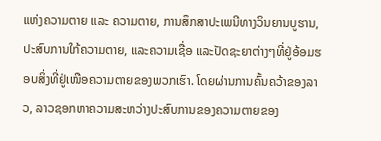ແຫ່ງຄວາມຕາຍ ແລະ ຄວາມຕາຍ, ການສຶກສາປະເພນີທາງວິນຍານບູຮານ, ປະສົບການໃກ້ຄວາມຕາຍ, ແລະຄວາມເຊື່ອ ແລະປັດຊະຍາຕ່າງໆທີ່ຢູ່ອ້ອມຮອບສິ່ງທີ່ຢູ່ເໜືອຄວາມຕາຍຂອງພວກເຮົາ. ໂດຍຜ່ານການຄົ້ນຄວ້າຂອງລາວ, ລາວຊອກຫາຄວາມສະຫວ່າງປະສົບການຂອງຄວາມຕາຍຂອງ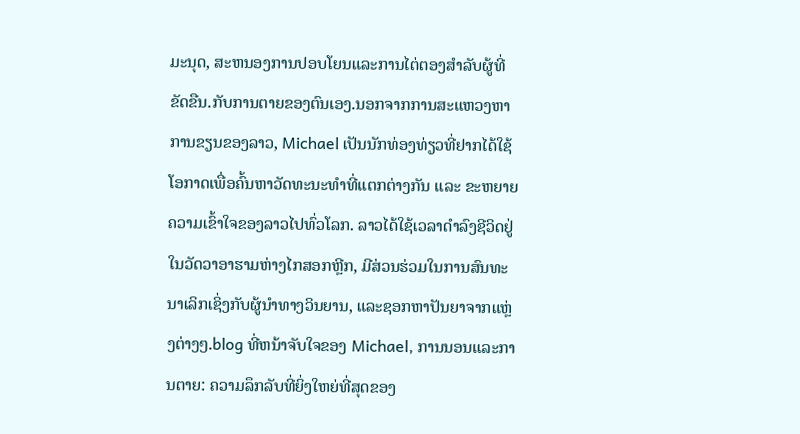ມະນຸດ, ສະຫນອງການປອບໂຍນແລະການໄຕ່ຕອງສໍາລັບຜູ້ທີ່ຂັດຂືນ.ກັບການຕາຍຂອງຕົນເອງ.ນອກຈາກການສະແຫວງຫາການຂຽນຂອງລາວ, Michael ເປັນນັກທ່ອງທ່ຽວທີ່ຢາກໄດ້ໃຊ້ໂອກາດເພື່ອຄົ້ນຫາວັດທະນະທຳທີ່ແຕກຕ່າງກັນ ແລະ ຂະຫຍາຍຄວາມເຂົ້າໃຈຂອງລາວໄປທົ່ວໂລກ. ລາວໄດ້ໃຊ້ເວລາດໍາລົງຊີວິດຢູ່ໃນວັດວາອາຮາມຫ່າງໄກສອກຫຼີກ, ມີສ່ວນຮ່ວມໃນການສົນທະນາເລິກເຊິ່ງກັບຜູ້ນໍາທາງວິນຍານ, ແລະຊອກຫາປັນຍາຈາກແຫຼ່ງຕ່າງໆ.blog ທີ່ຫນ້າຈັບໃຈຂອງ Michael, ການນອນແລະການຕາຍ: ຄວາມລຶກລັບທີ່ຍິ່ງໃຫຍ່ທີ່ສຸດຂອງ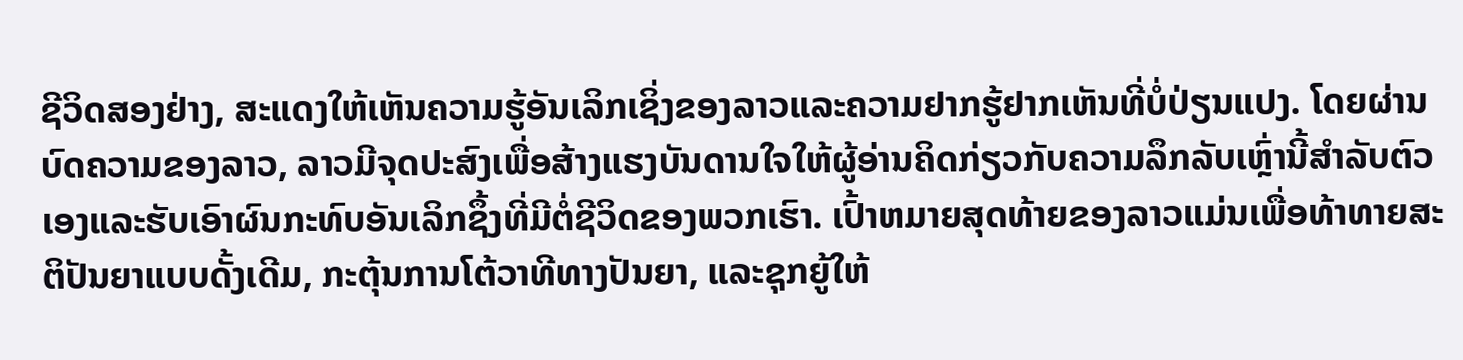ຊີວິດສອງຢ່າງ, ສະແດງໃຫ້ເຫັນຄວາມຮູ້ອັນເລິກເຊິ່ງຂອງລາວແລະຄວາມຢາກຮູ້ຢາກເຫັນທີ່ບໍ່ປ່ຽນແປງ. ໂດຍຜ່ານບົດຄວາມຂອງລາວ, ລາວມີຈຸດປະສົງເພື່ອສ້າງແຮງບັນດານໃຈໃຫ້ຜູ້ອ່ານຄິດກ່ຽວກັບຄວາມລຶກລັບເຫຼົ່ານີ້ສໍາລັບຕົວເອງແລະຮັບເອົາຜົນກະທົບອັນເລິກຊຶ້ງທີ່ມີຕໍ່ຊີວິດຂອງພວກເຮົາ. ເປົ້າຫມາຍສຸດທ້າຍຂອງລາວແມ່ນເພື່ອທ້າທາຍສະຕິປັນຍາແບບດັ້ງເດີມ, ກະຕຸ້ນການໂຕ້ວາທີທາງປັນຍາ, ແລະຊຸກຍູ້ໃຫ້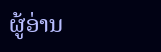ຜູ້ອ່ານ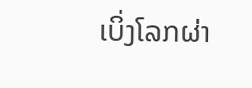ເບິ່ງໂລກຜ່າ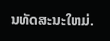ນທັດສະນະໃຫມ່.